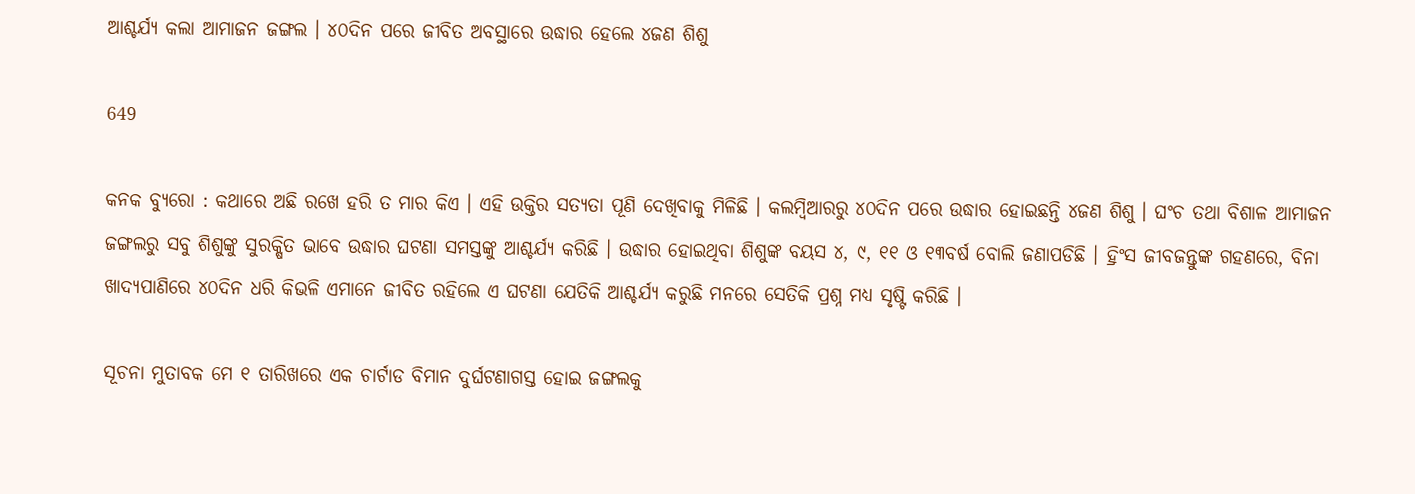ଆଶ୍ଚର୍ଯ୍ୟ କଲା ଆମାଜନ ଜଙ୍ଗଲ । ୪୦ଦିନ ପରେ ଜୀବିତ ଅବସ୍ଥାରେ ଉଦ୍ଧାର ହେଲେ ୪ଜଣ ଶିଶୁ

649

କନକ ବ୍ୟୁରୋ : କଥାରେ ଅଛି ରଖେ ହରି ତ ମାର କିଏ । ଏହି ଉକ୍ତିର ସତ୍ୟତା ପୂଣି ଦେଖିବାକୁ ମିଳିଛି । କଲମ୍ବିଆରରୁ ୪୦ଦିନ ପରେ ଉଦ୍ଧାର ହୋଇଛନ୍ତି ୪ଜଣ ଶିଶୁ । ଘଂଚ ତଥା ବିଶାଳ ଆମାଜନ ଜଙ୍ଗଲରୁ ସବୁ ଶିଶୁଙ୍କୁ ସୁରକ୍ଷିତ ଭାବେ ଉଦ୍ଧାର ଘଟଣା ସମସ୍ତଙ୍କୁ ଆଶ୍ଚର୍ଯ୍ୟ କରିଛି । ଉଦ୍ଧାର ହୋଇଥିବା ଶିଶୁଙ୍କ ବୟସ ୪, ୯, ୧୧ ଓ ୧୩ବର୍ଷ ବୋଲି ଜଣାପଡିଛି । ହ୍ରିଂସ ଜୀବଜନ୍ତୁଙ୍କ ଗହଣରେ, ବିନା ଖାଦ୍ୟପାଣିରେ ୪୦ଦିନ ଧରି କିଭଳି ଏମାନେ ଜୀବିତ ରହିଲେ ଏ ଘଟଣା ଯେତିକି ଆଶ୍ଚର୍ଯ୍ୟ କରୁଛି ମନରେ ସେତିକି ପ୍ରଶ୍ନ ମଧ୍ୟ ସୃଷ୍ଟି କରିଛି ।

ସୂଚନା ମୁତାବକ ମେ ୧ ତାରିଖରେ ଏକ ଚାର୍ଟାଡ ବିମାନ ଦୁର୍ଘଟଣାଗସ୍ତ ହୋଇ ଜଙ୍ଗଲକୁ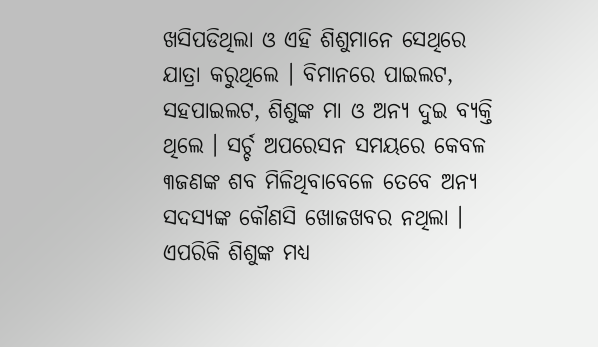ଖସିପଡିଥିଲା ଓ ଏହି ଶିଶୁମାନେ ସେଥିରେ ଯାତ୍ରା କରୁଥିଲେ । ବିମାନରେ ପାଇଲଟ, ସହପାଇଲଟ, ଶିଶୁଙ୍କ ମା ଓ ଅନ୍ୟ ଦୁଇ ବ୍ୟକ୍ତି ଥିଲେ । ସର୍ଚ୍ଚ ଅପରେସନ ସମୟରେ କେବଳ ୩ଜଣଙ୍କ ଶବ ମିଳିଥିବାବେଳେ ତେବେ ଅନ୍ୟ ସଦସ୍ୟଙ୍କ କୌଣସି ଖୋଜଖବର ନଥିଲା । ଏପରିକି ଶିଶୁଙ୍କ ମଧ୍ୟ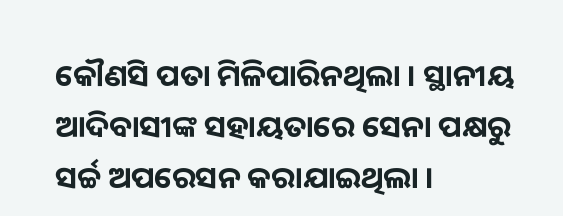କୌଣସି ପତା ମିଳିପାରିନଥିଲା । ସ୍ଥାନୀୟ ଆଦିବାସୀଙ୍କ ସହାୟତାରେ ସେନା ପକ୍ଷରୁ ସର୍ଚ୍ଚ ଅପରେସନ କରାଯାଇଥିଲା ।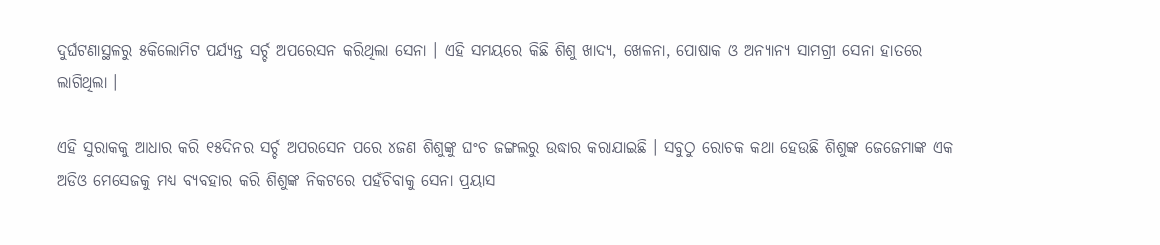ଦୁର୍ଘଟଣାସ୍ଥଳରୁ ୫କିଲୋମିଟ ପର୍ଯ୍ୟନ୍ତ ସର୍ଚ୍ଚ ଅପରେସନ କରିଥିଲା ସେନା । ଏହି ସମୟରେ କିଛି ଶିଶୁ ଖାଦ୍ୟ, ଖେଳନା, ପୋଷାକ ଓ ଅନ୍ୟାନ୍ୟ ସାମଗ୍ରୀ ସେନା ହାତରେ ଲାଗିଥିଲା ।

ଏହି ସୁରାକକୁ ଆଧାର କରି ୧୫ଦିନର ସର୍ଚ୍ଚ ଅପରସେନ ପରେ ୪ଜଣ ଶିଶୁଙ୍କୁ ଘଂଚ ଜଙ୍ଗଲରୁ ଉଦ୍ଧାର କରାଯାଇଛି । ସବୁଠୁ ରୋଚକ କଥା ହେଉଛି ଶିଶୁଙ୍କ ଜେଜେମାଙ୍କ ଏକ ଅଡିଓ ମେସେଜକୁ ମଧ୍ୟ ବ୍ୟବହାର କରି ଶିଶୁଙ୍କ ନିକଟରେ ପହଁଚିବାକୁ ସେନା ପ୍ରୟାସ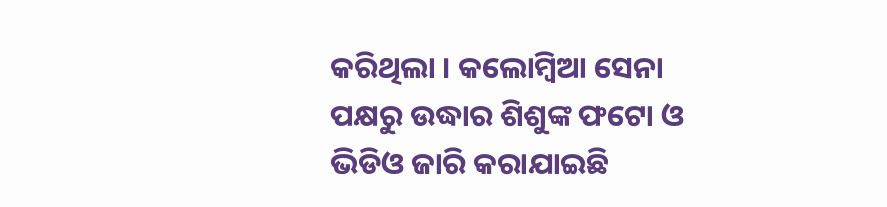କରିଥିଲା । କଲୋମ୍ବିଆ ସେନା ପକ୍ଷରୁ ଉଦ୍ଧାର ଶିଶୁଙ୍କ ଫଟୋ ଓ ଭିଡିଓ ଜାରି କରାଯାଇଛି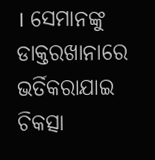। ସେମାନଙ୍କୁ ଡାକ୍ତରଖାନାରେ ଭର୍ତିକରାଯାଇ ଚିକତ୍ସା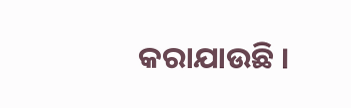କରାଯାଉଛି ।